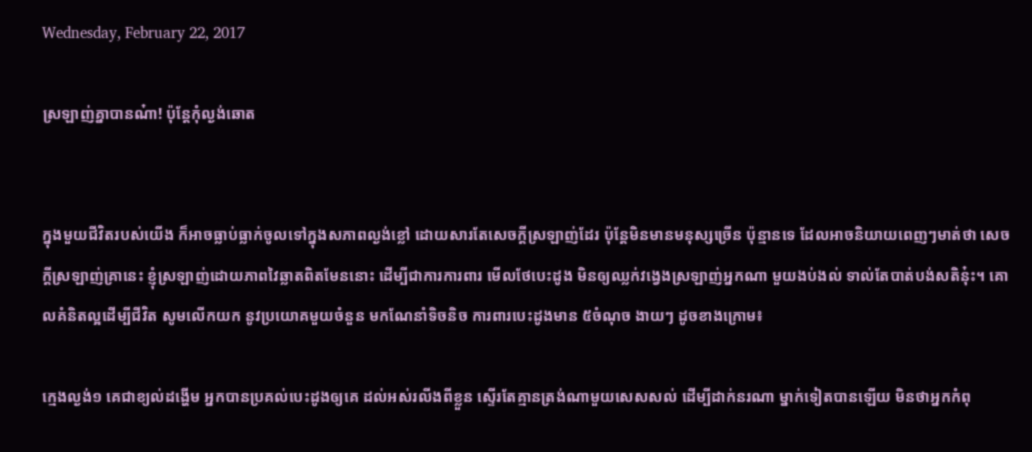Wednesday, February 22, 2017

ស្រឡាញ់គ្នាបានណ៎ា! ប៉ុន្ដែកុំល្ងង់ឆោត


ក្នុងមួយជីវិតរបស់យើង ក៏អាចធ្លាប់ធ្លាក់ចូលទៅក្នុងសភាពល្ងង់ខ្លៅ ដោយសារតែសេចក្ដីស្រឡាញ់ដែរ ប៉ុន្ដែមិនមានមនុស្សច្រើន ប៉ុន្មានទេ ដែលអាចនិយាយពេញៗមាត់ថា សេចក្ដីស្រឡាញ់គ្រានេះ ខ្ញុំស្រឡាញ់ដោយភាពវៃឆ្លាតពិតមែននោះ ដើម្បីជាការការពារ មើលថែបេះដូង មិនឲ្យឈ្លក់វង្វេងស្រឡាញ់អ្នកណា មួយងប់ងល់ ទាល់តែបាត់បង់សតិនុ៎ះ។ គោលគំនិតល្អដើម្បីជីវិត សូមលើកយក នូវប្រយោគមួយចំនួន មកណែនាំទិចនិច ការពារបេះដូងមាន ៥ចំណុច ងាយៗ ដូចខាងក្រោម៖

ក្មេងល្ងង់១ គេជាខ្យល់ដង្ហើម អ្នកបានប្រគល់បេះដូងឲ្យគេ ដល់អស់រលីងពីខ្លួន ស្ទើរតែគ្មានត្រង់ណាមួយសេសសល់ ដើម្បីដាក់នរណា ម្នាក់ទៀតបានឡើយ មិនថាអ្នកកំពុ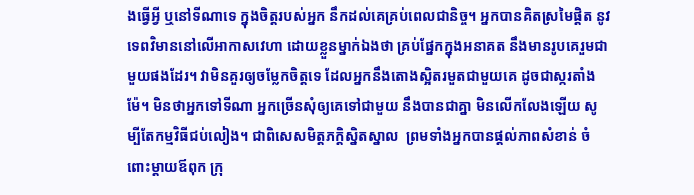ងធ្វើអ្វី ឬនៅទីណាទេ ក្នុងចិត្តរបស់អ្នក នឹកដល់គេគ្រប់ពេលជានិច្ច។ អ្នកបានគិតស្រមៃផ្ដិត នូវទេពវិមាននៅលើអាកាសវេហា ដោយខ្លួនម្នាក់ឯងថា គ្រប់ផ្នែកក្នុងអនាគត នឹងមានរូបគេរួមជាមួយផងដែរ។ វាមិនគួរឲ្យចម្លែកចិត្តទេ ដែលអ្នកនឹងតោងស្អិតរមួតជាមួយគេ ដូចជាស្ករតាំងម៉ែ។ មិនថាអ្នកទៅទីណា អ្នកច្រើនសុំឲ្យគេទៅជាមួយ នឹងបានជាគ្នា មិនលើកលែងឡើយ សូម្បីតែកម្មវិធីជប់លៀង។ ជាពិសេសមិត្តភក្ដិស្និតស្នាល  ព្រមទាំងអ្នកបានផ្ដល់ភាពសំខាន់ ចំពោះម្តាយឪពុក ក្រុ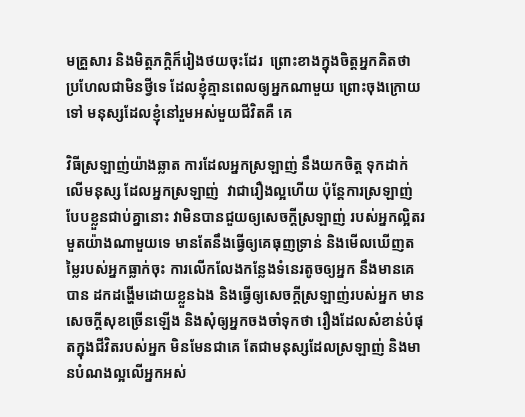មគ្រួសារ និងមិត្តភកិ្ដក៏រៀងថយចុះដែរ  ព្រោះខាងក្នុងចិត្តអ្នកគិតថា ប្រហែលជាមិនថ្វីទេ ដែលខ្ញុំគ្មានពេលឲ្យអ្នកណាមួយ ព្រោះចុងក្រោយទៅ មនុស្សដែលខ្ញុំនៅរួមអស់មួយជីវិតគឺ គេ

វិធីស្រឡាញ់យ៉ាងឆ្លាត ការដែលអ្នកស្រឡាញ់ នឹងយកចិត្ត ទុកដាក់លើមនុស្ស ដែលអ្នកស្រឡាញ់  វាជារឿងល្អហើយ ប៉ុន្តែការស្រឡាញ់ បែបខ្លួនជាប់គ្នានោះ វាមិនបានជួយឲ្យសេចក្ដីស្រឡាញ់ របស់អ្នកល្អិតរមួតយ៉ាងណាមួយទេ មានតែនឹងធ្វើឲ្យគេធុញទ្រាន់ និងមើលឃើញតម្លៃរបស់អ្នកធ្លាក់ចុះ ការលើកលែងកន្លែងទំនេរតូចឲ្យអ្នក នឹងមានគេបាន ដកដង្ហើមដោយខ្លួនឯង និងធ្វើឲ្យសេចក្ដីស្រឡាញ់របស់អ្នក មានសេចក្ដីសុខច្រើនឡើង និងសុំឲ្យអ្នកចងចាំទុកថា រឿងដែលសំខាន់បំផុតក្នុងជីវិតរបស់អ្នក មិនមែនជាគេ តែជាមនុស្សដែលស្រឡាញ់ និងមានបំណងល្អលើអ្នកអស់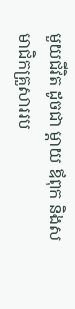មួយជីវិត ដូចជា ម្ដាយ ឪពុក និងសមាជិកគ្រួសាររប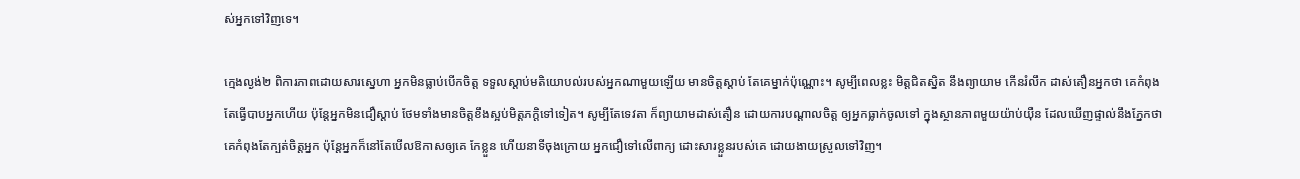ស់អ្នកទៅវិញទេ។

ក្មេងល្ងង់២ ពិការភាពដោយសារស្នេហា អ្នកមិនធ្លាប់បើកចិត្ត ទទួលស្តាប់មតិយោបល់របស់អ្នកណាមួយឡើយ មានចិត្តស្ដាប់ តែគេម្នាក់ប៉ុណ្ណោះ។ សូម្បីពេលខ្លះ មិត្តជិតស្និត នឹងព្យាយាម កើនរំលឹក ដាស់តឿនអ្នកថា គេកំពុងតែធ្វើបាបអ្នកហើយ ប៉ុន្តែអ្នកមិនជឿស្ដាប់ ថែមទាំងមានចិត្តខឹងស្អប់មិត្តភក្ដិទៅទៀត។ សូម្បីតែទេវតា ក៏ព្យាយាមដាស់តឿន ដោយការបណ្ដាលចិត្ត ឲ្យអ្នកធ្លាក់ចូលទៅ ក្នុងស្ថានភាពមួយយ៉ាប់យ៉ឺន ដែលឃើញផ្ទាល់នឹងភ្នែកថា គេកំពុងតែក្បត់ចិត្តអ្នក ប៉ុន្តែអ្នកក៏នៅតែបើលឱកាសឲ្យគេ កែខ្លួន ហើយនាទីចុងក្រោយ អ្នកជឿទៅលើពាក្យ ដោះសារខ្លួនរបស់គេ ដោយងាយស្រួលទៅវិញ។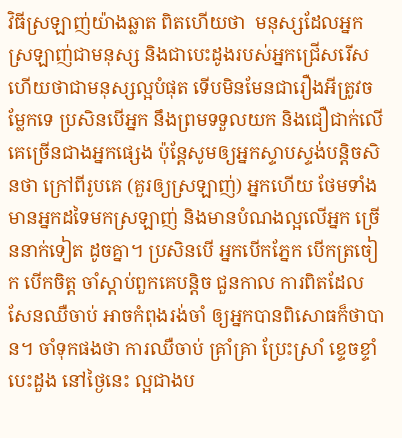វិធីស្រឡាញ់យ៉ាងឆ្លាត ពិតហើយថា  មនុស្សដែលអ្នកស្រឡាញ់ជាមនុស្ស និងជាបេះដូងរបស់អ្នកជ្រើសរើស ហើយថាជាមនុស្សល្អបំផុត ទើបមិនមែនជារឿងអីត្រូវចម្លែកទេ ប្រសិនបើអ្នក នឹងព្រមទទួលយក និងជឿជាក់លើគេច្រើនជាងអ្នកផ្សេង ប៉ុន្តែសូមឲ្យអ្នកស្ទាបស្ទង់បន្ដិចសិនថា ក្រៅពីរូបគេ (គួរឲ្យស្រឡាញ់) អ្នកហើយ ថែមទាំងមានអ្នកដទៃមកស្រឡាញ់ និងមានបំណងល្អលើអ្នក ច្រើននាក់ទៀត ដូចគ្នា។ ប្រសិនបើ អ្នកបើកភ្នែក បើកត្រចៀក បើកចិត្ត ចាំស្ដាប់ពួកគេបន្តិច ជួនកាល ការពិតដែលសែនឈឺចាប់ អាចកំពុងរង់ចាំ ឲ្យអ្នកបានពិសោធក៏ថាបាន។ ចាំទុកផងថា ការឈឺចាប់ គ្រាំគ្រា ប្រែះស្រាំ ខ្ទេចខ្ទាំបេះដួង នៅថ្ងៃនេះ ល្អជាងប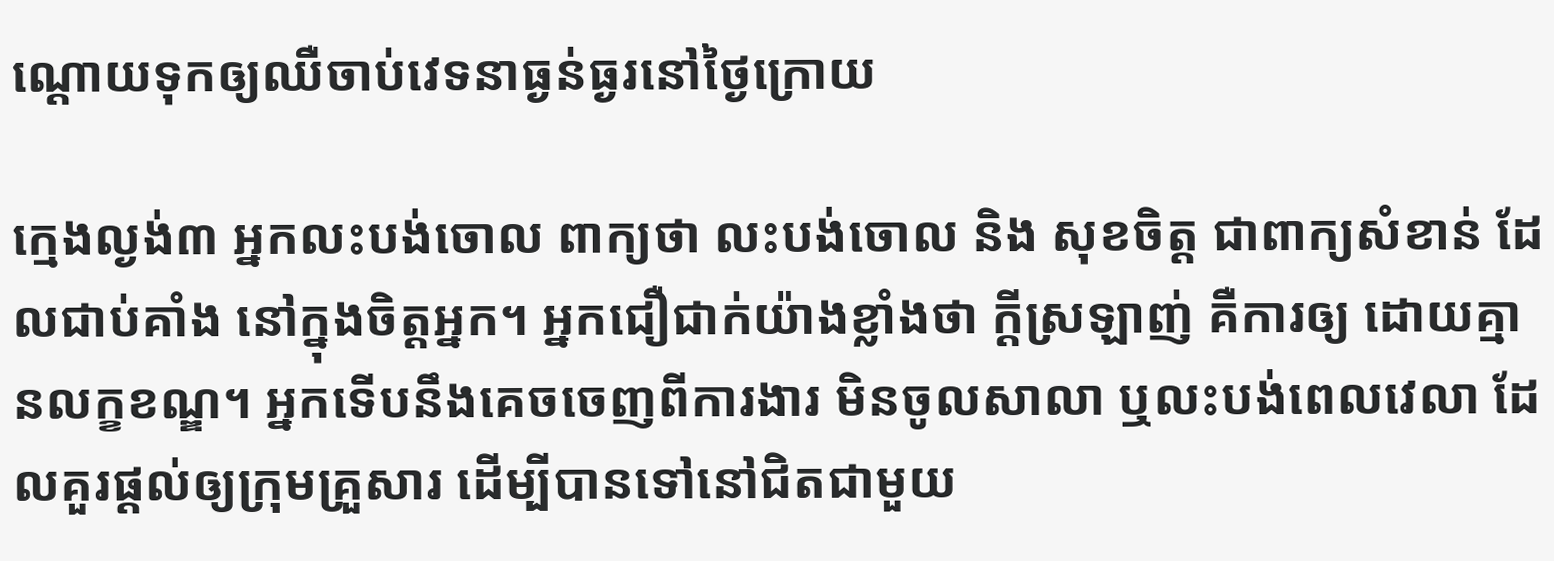ណ្ដោយទុកឲ្យឈឺចាប់វេទនាធ្ងន់ធ្ងរនៅថ្ងៃក្រោយ

ក្មេងល្ងង់៣ អ្នកលះបង់ចោល ពាក្យថា លះបង់ចោល និង សុខចិត្ត ជាពាក្យសំខាន់ ដែលជាប់គាំង នៅក្នុងចិត្តអ្នក។ អ្នកជឿជាក់យ៉ាងខ្លាំងថា ក្ដីស្រឡាញ់ គឺការឲ្យ ដោយគ្មានលក្ខខណ្ឌ។ អ្នកទើបនឹងគេចចេញពីការងារ មិនចូលសាលា ឬលះបង់ពេលវេលា ដែលគួរផ្ដល់ឲ្យក្រុមគ្រួសារ ដើម្បីបានទៅនៅជិតជាមួយ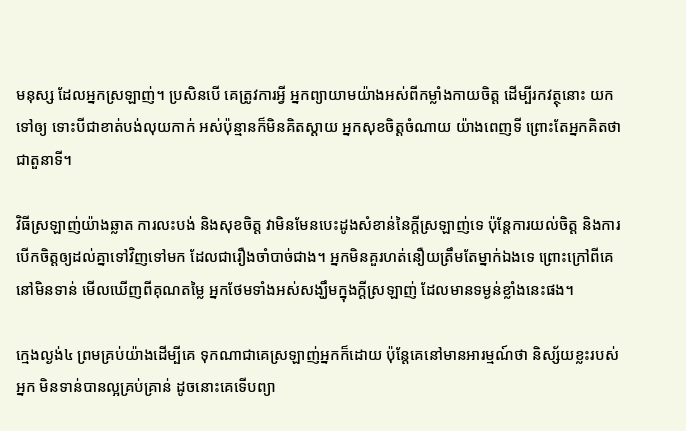មនុស្ស ដែលអ្នកស្រឡាញ់។ ប្រសិនបើ គេត្រូវការអ្វី អ្នកព្យាយាមយ៉ាងអស់ពីកម្លាំងកាយចិត្ត ដើម្បីរកវត្ថុនោះ យកទៅឲ្យ ទោះបីជាខាត់បង់លុយកាក់ អស់ប៉ុន្មានក៏មិនគិតស្ដាយ អ្នកសុខចិត្តចំណាយ យ៉ាងពេញទី ព្រោះតែអ្នកគិតថា ជាតួនាទី។

វិធីស្រឡាញ់យ៉ាងឆ្លាត ការលះបង់ និងសុខចិត្ត វាមិនមែនបេះដូងសំខាន់នៃក្ដីស្រឡាញ់ទេ ប៉ុន្តែការយល់ចិត្ត និងការបើកចិត្តឲ្យដល់គ្នាទៅវិញទៅមក ដែលជារឿងចាំបាច់ជាង។ អ្នកមិនគួរហត់នឿយត្រឹមតែម្នាក់ឯងទេ ព្រោះក្រៅពីគេ នៅមិនទាន់ មើលឃើញពីគុណតម្លៃ អ្នកថែមទាំងអស់សង្ឃឹមក្នុងក្ដីស្រឡាញ់ ដែលមានទម្ងន់ខ្លាំងនេះផង។

ក្មេងល្ងង់៤ ព្រមគ្រប់យ៉ាងដើម្បីគេ ទុកណាជាគេស្រឡាញ់អ្នកក៏ដោយ ប៉ុន្តែគេនៅមានអារម្មណ៍ថា និស្ស័យខ្លះរបស់អ្នក មិនទាន់បានល្អគ្រប់គ្រាន់ ដូចនោះគេទើបព្យា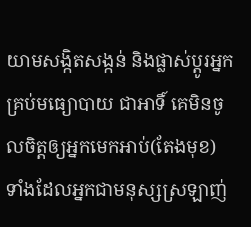យាមសង្កិតសង្កន់ និងផ្លាស់ប្ដូរអ្នក គ្រប់មធ្យោបាយ ជាអាទិ៍ គេមិនចូលចិត្តឲ្យអ្នកមេកអាប់(តែងមុខ)  ទាំងដែលអ្នកជាមនុស្សស្រឡាញ់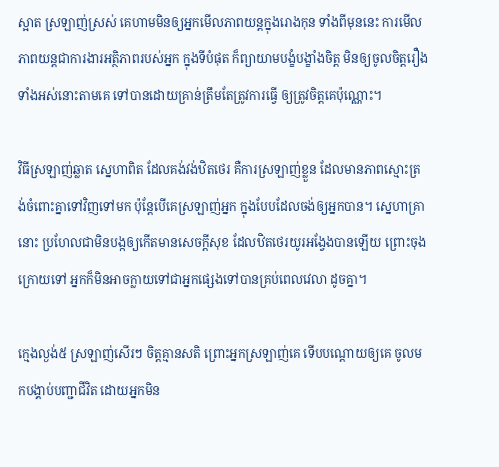ស្អាត ស្រឡាញ់ស្រស់ គេហាមមិនឲ្យអ្នកមើលភាពយន្តក្នុងរោងកុន ទាំងពីមុននេះ ការមើលភាពយន្ដជាការងារអត្ថិភាពរបស់អ្នក ក្នុងទីបំផុត ក៏ព្យាយាមបង្ខំបង្ខាំងចិត្ត មិនឲ្យចូលចិត្តរឿងទាំងអស់នោះតាមគេ ទៅបានដោយគ្រាន់ត្រឹមតែត្រូវការធ្វើ ឲ្យត្រូវចិត្តគេប៉ុណ្ណោះ។

វិធីស្រឡាញ់ឆ្លាត ស្នេហាពិត ដែលគង់វង់ឋិតថេរ គឺការស្រឡាញ់ខ្លួន ដែលមានភាពស្មោះត្រង់ចំពោះគ្នាទៅវិញទៅមក ប៉ុន្តែបើគេស្រឡាញ់អ្នក ក្នុងបែបដែលចង់ឲ្យអ្នកបាន។ ស្នេហាគ្រានោះ ប្រហែលជាមិនបង្កឲ្យកើតមានសេចក្ដីសុខ ដែលឋិតថេរយូរអង្វែងបានឡើយ ព្រោះចុងក្រោយទៅ អ្នកក៏មិនអាចក្លាយទៅជាអ្នកផ្សេងទៅបានគ្រប់ពេលវេលា ដូចគ្នា។

ក្មេងល្ងង់៥ ស្រឡាញ់សើរៗ ចិត្តគ្មានសតិ ព្រោះអ្នកស្រឡាញ់គេ ទើបបណ្ដោយឲ្យគេ ចូលមកបង្គាប់បញ្ជាជីវិត ដោយអ្នកមិន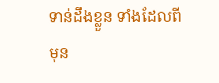ទាន់ដឹងខ្លួន ទាំងដែលពីមុន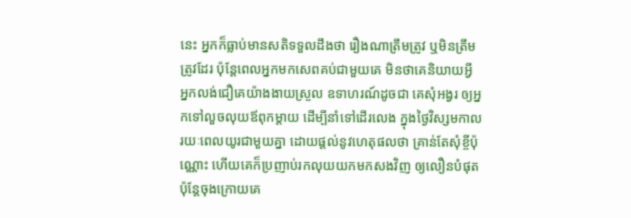នេះ អ្នកក៏ធ្លាប់មានសតិទទួលដឹងថា រឿងណាត្រឹមត្រូវ ឬមិនត្រឹមត្រូវដែរ ប៉ុន្តែពេលអ្នកមកសេពគប់ជាមួយគេ មិនថាគេនិយាយអ្វី អ្នកលង់ជឿគេយ៉ាងងាយស្រួល ឧទាហរណ៍ដូចជា គេសុំអង្វរ ឲ្យអ្នកទៅលួចលុយឪពុកម្ដាយ ដើម្បីនាំទៅដើរលេង ក្នុងថ្ងៃវិស្សមកាលរយៈពេលយូរជាមួយគ្នា ដោយផ្តល់នូវហេតុផលថា គ្រាន់តែសុំខ្ចីប៉ុណ្ណោះ ហើយគេក៏ប្រញាប់រកលុយយកមកសងវិញ ឲ្យលឿនបំផុត ប៉ុន្តែចុងក្រោយគេ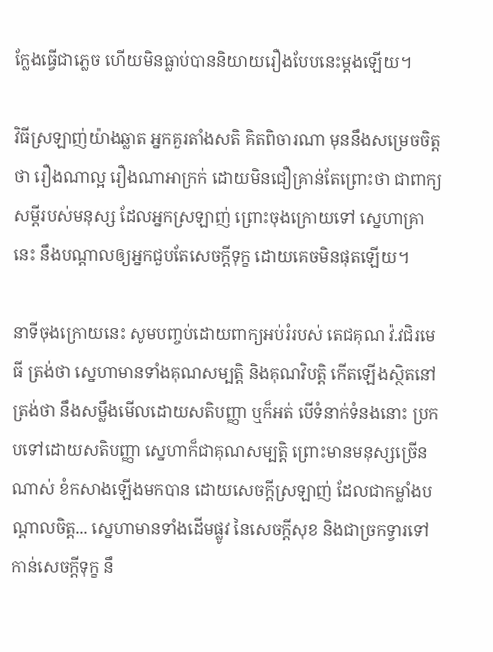ក្លែងធ្វើជាភ្លេច ហើយមិនធ្លាប់បាននិយាយរឿងបែបនេះម្ដងឡើយ។

វិធីស្រឡាញ់យ៉ាងឆ្លាត អ្នកគួរតាំងសតិ គិតពិចារណា មុននឹងសម្រេចចិត្តថា រឿងណាល្អ រឿងណាអាក្រក់ ដោយមិនជឿគ្រាន់តែព្រោះថា ជាពាក្យសម្ដីរបស់មនុស្ស ដែលអ្នកស្រឡាញ់ ព្រោះចុងក្រោយទៅ ស្នេហាគ្រានេះ នឹងបណ្ដាលឲ្យអ្នកជួបតែសេចក្ដីទុក្ខ ដោយគេចមិនផុតឡើយ។

នាទីចុងក្រោយនេះ សូមបញ្ចប់ដោយពាក្យអប់រំរបស់ តេជគុណ វ៉.វជិរមេធី ត្រង់ថា សេ្នហាមានទាំងគុណសម្បត្តិ និងគុណវិបត្តិ កើតឡើងស្ថិតនៅត្រង់ថា នឹងសម្លឹងមើលដោយសតិបញ្ញា ឬក៏អត់ បើទំនាក់ទំនងនោះ ប្រកបទៅដោយសតិបញ្ញា សេ្នហាក៏ជាគុណសម្បត្តិ ព្រោះមានមនុស្សច្រើនណាស់ ខំកសាងឡើងមកបាន ដោយសេចក្ដីស្រឡាញ់ ដែលជាកម្លាំងបណ្ដាលចិត្ត... ស្នេហាមានទាំងដើមផ្លូវ នៃសេចក្ដីសុខ និងជាច្រកទ្វារទៅកាន់សេចក្ដីទុក្ខ នឹ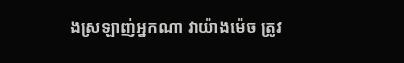ងស្រឡាញ់អ្នកណា វាយ៉ាងម៉េច ត្រូវ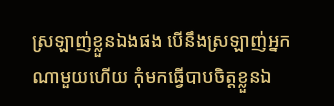ស្រឡាញ់ខ្លួនឯងផង បើនឹងស្រឡាញ់អ្នកណាមួយហើយ កុំមកធ្វើបាបចិត្តខ្លួនឯ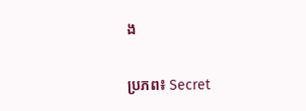ង

ប្រភព៖ Secret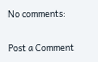No comments:

Post a Comment